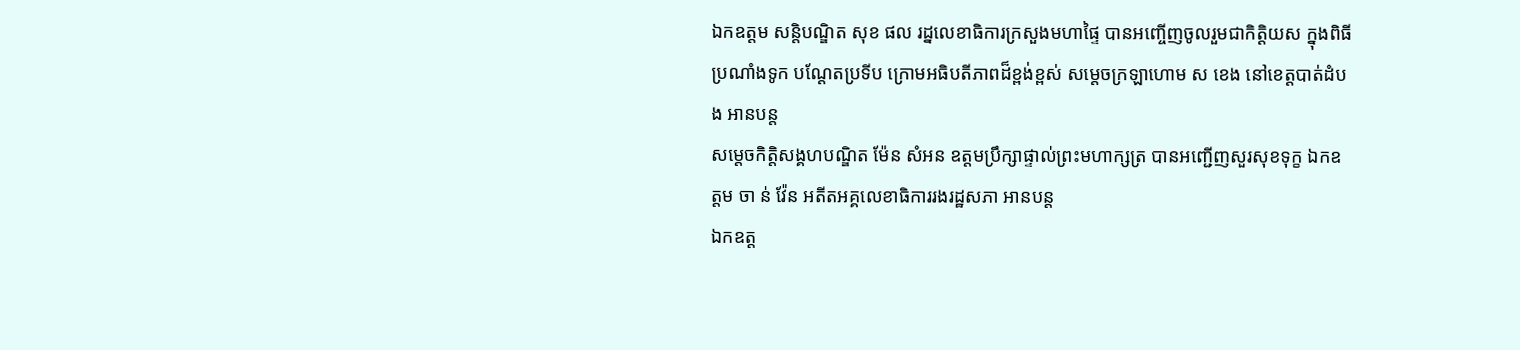ឯកឧត្តម សន្តិបណ្ឌិត សុខ ផល រដ្នលេខាធិការក្រសួងមហាផ្ទៃ បានអញ្ចើញចូលរួមជាកិត្តិយស ក្នុងពិធីប្រណាំងទូក បណ្ដែតប្រទីប ក្រោមអធិបតីភាពដ៏ខ្ពង់ខ្ពស់ សម្ដេចក្រឡាហោម ស ខេង នៅខេត្តបាត់ដំបង អានបន្ត
សម្តេចកិត្តិសង្គហបណ្ឌិត ម៉ែន សំអន ឧត្តមប្រឹក្សាផ្ទាល់ព្រះមហាក្សត្រ បានអញ្ជើញសួរសុខទុក្ខ ឯកឧត្តម ចា ន់ វ៉ែន អតីតអគ្គលេខាធិការរងរដ្ឋសភា អានបន្ត
ឯកឧត្ត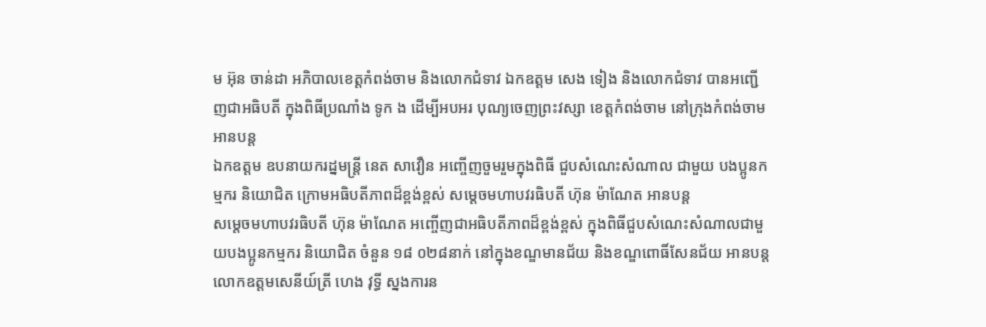ម អ៊ុន ចាន់ដា អភិបាលខេត្តកំពង់ចាម និងលោកជំទាវ ឯកឧត្ដម សេង ទៀង និងលោកជំទាវ បានអញ្ជើញជាអធិបតី ក្នុងពិធីប្រណាំង ទូក ង ដើម្បីអបអរ បុណ្យចេញព្រះវស្សា ខេត្តកំពង់ចាម នៅក្រុងកំពង់ចាម អានបន្ត
ឯកឧត្តម ឧបនាយករដ្នមន្ត្រី នេត សាវឿន អញ្ចើញចួមរួមក្នុងពិធី ជួបសំណេះសំណាល ជាមួយ បងប្អូនកម្មករ និយោជិត ក្រោមអធិបតីភាពដ៏ខ្ពង់ខ្ពស់ សម្ដេចមហាបវរធិបតី ហ៊ុន ម៉ាណែត អានបន្ត
សម្ដេចមហាបវរធិបតី ហ៊ុន ម៉ាណែត អញ្ចើញជាអធិបតីភាពដ៏ខ្ពង់ខ្ពស់ ក្នុងពិធីជួបសំណេះសំណាលជាមួយបងប្អូនកម្មករ និយោជិត ចំនួន ១៨ ០២៨នាក់ នៅក្នុងខណ្ឌមានជ័យ និងខណ្ឌពោធិ៍សែនជ័យ អានបន្ត
លោកឧត្តមសេនីយ៍ត្រី ហេង វុទ្ធី ស្នងការន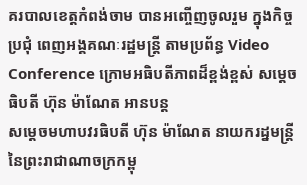គរបាលខេត្តកំពង់ចាម បានអញ្ចើញចូលរួម ក្នុងកិច្ចប្រជុំ ពេញអង្គគណៈរដ្ឋមន្ត្រី តាមប្រព័ន្ធ Video Conference ក្រោមអធិបតីភាពដ៏ខ្ពង់ខ្ពស់ សម្ដេចធិបតី ហ៊ុន ម៉ាណែត អានបន្ត
សម្ដេចមហាបវរធិបតី ហ៊ុន ម៉ាណែត នាយករដ្នមន្ត្រី នៃព្រះរាជាណាចក្រកម្ពុ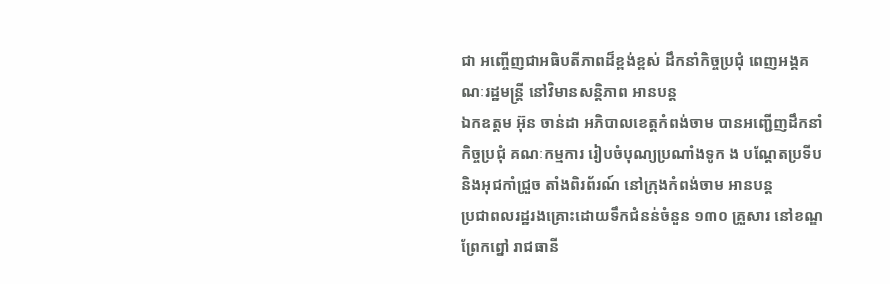ជា អញ្ចើញជាអធិបតីភាពដ៏ខ្ពង់ខ្ពស់ ដឹកនាំកិច្ចប្រជុំ ពេញអង្គគណៈរដ្ឋមន្ត្រី នៅវិមានសន្តិភាព អានបន្ត
ឯកឧត្តម អ៊ុន ចាន់ដា អភិបាលខេត្តកំពង់ចាម បានអញ្ជើញដឹកនាំកិច្ចប្រជុំ គណៈកម្មការ រៀបចំបុណ្យប្រណាំងទូក ង បណ្ដែតប្រទីប និងអុជកាំជ្រួច តាំងពិរព័រណ៍ នៅក្រុងកំពង់ចាម អានបន្ត
ប្រជាពលរដ្ឋរងគ្រោះដោយទឹកជំនន់ចំនួន ១៣០ គ្រួសារ នៅខណ្ឌព្រែកព្នៅ រាជធានី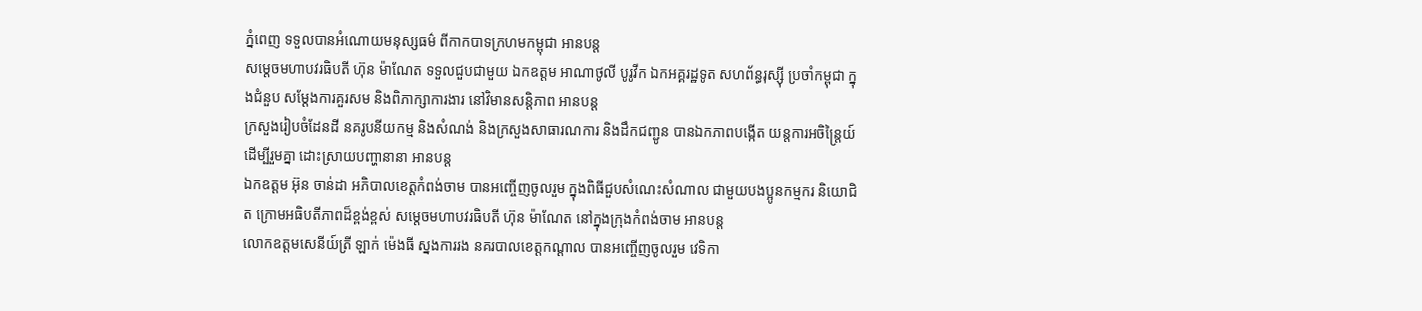ភ្នំពេញ ទទួលបានអំណោយមនុស្សធម៌ ពីកាកបាទក្រហមកម្ពុជា អានបន្ត
សម្ដេចមហាបវរធិបតី ហ៊ុន ម៉ាណែត ទទួលជួបជាមួយ ឯកឧត្តម អាណាថូលី បូរូវីក ឯកអគ្គរដ្ឋទូត សហព័ន្ធរុស្ស៊ី ប្រចាំកម្ពុជា ក្នុងជំនួប សម្តែងការគួរសម និងពិភាក្សាការងារ នៅវិមានសន្តិភាព អានបន្ត
ក្រសួងរៀបចំដែនដី នគរូបនីយកម្ម និងសំណង់ និងក្រសួងសាធារណការ និងដឹកជញ្ជូន បានឯកភាពបង្កើត យន្តការអចិន្រ្តៃយ៍ ដើម្បីរួមគ្នា ដោះស្រាយបញ្ហានានា អានបន្ត
ឯកឧត្តម អ៊ុន ចាន់ដា អភិបាលខេត្តកំពង់ចាម បានអញ្ចើញចូលរួម ក្នុងពិធីជួបសំណេះសំណាល ជាមួយបងប្អូនកម្មករ និយោជិត ក្រោមអធិបតីភាពដ៏ខ្ពង់ខ្ពស់ សម្តេចមហាបវរធិបតី ហ៊ុន ម៉ាណែត នៅក្នុងក្រុងកំពង់ចាម អានបន្ត
លោកឧត្តមសេនីយ៍ត្រី ឡាក់ ម៉េងធី ស្នងការរង នគរបាលខេត្តកណ្ដាល បានអញ្ចើញចូលរួម វេទិកា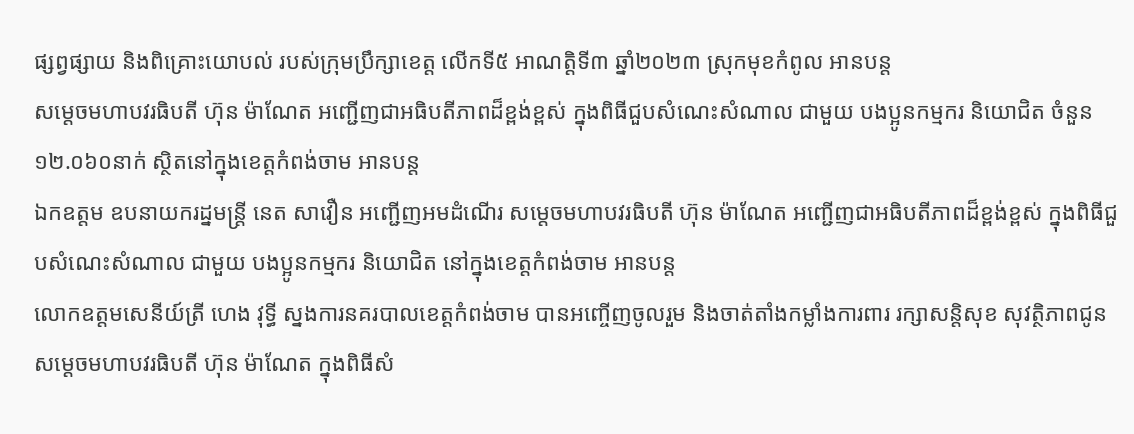ផ្សព្វផ្សាយ និងពិគ្រោះយោបល់ របស់ក្រុមប្រឹក្សាខេត្ដ លើកទី៥ អាណត្ដិទី៣ ឆ្នាំ២០២៣ ស្រុកមុខកំពូល អានបន្ត
សម្តេចមហាបវរធិបតី ហ៊ុន ម៉ាណែត អញ្ជើញជាអធិបតីភាពដ៏ខ្ពង់ខ្ពស់ ក្នុងពិធីជួបសំណេះសំណាល ជាមួយ បងប្អូនកម្មករ និយោជិត ចំនួន ១២.០៦០នាក់ ស្ថិតនៅក្នុងខេត្តកំពង់ចាម អានបន្ត
ឯកឧត្តម ឧបនាយករដ្នមន្ត្រី នេត សាវឿន អញ្ជើញអមដំណើរ សម្តេចមហាបវរធិបតី ហ៊ុន ម៉ាណែត អញ្ជើញជាអធិបតីភាពដ៏ខ្ពង់ខ្ពស់ ក្នុងពិធីជួបសំណេះសំណាល ជាមួយ បងប្អូនកម្មករ និយោជិត នៅក្នុងខេត្តកំពង់ចាម អានបន្ត
លោកឧត្តមសេនីយ៍ត្រី ហេង វុទ្ធី ស្នងការនគរបាលខេត្តកំពង់ចាម បានអញ្ចើញចូលរួម និងចាត់តាំងកម្លាំងការពារ រក្សាសន្តិសុខ សុវត្ថិភាពជូន សម្ដេចមហាបវរធិបតី ហ៊ុន ម៉ាណែត ក្នុងពិធីសំ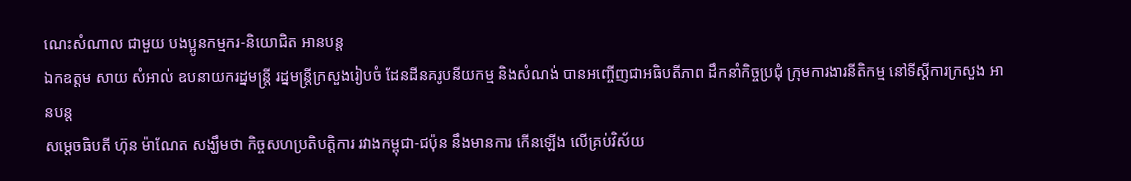ណេះសំណាល ជាមួយ បងប្អូនកម្មករ-និយោជិត អានបន្ត
ឯកឧត្តម សាយ សំអាល់ ឧបនាយករដ្នមន្ត្រី រដ្នមន្ត្រីក្រសួងរៀបចំ ដែនដីនគរូបនីយកម្ម និងសំណង់ បានអញ្ចើញជាអធិបតីភាព ដឹកនាំកិច្ចប្រជុំ ក្រុមការងារនីតិកម្ម នៅទីស្ដីការក្រសួង អានបន្ត
សម្តេចធិបតី ហ៊ុន ម៉ាណែត សង្ឃឹមថា កិច្ចសហប្រតិបត្តិការ រវាងកម្ពុជា-ជប៉ុន នឹងមានការ កើនឡើង លើគ្រប់វិស័យ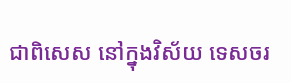ជាពិសេស នៅក្នុងវិស័យ ទេសចរ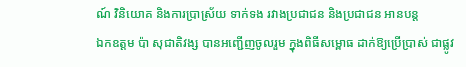ណ៍ វិនិយោគ និងការប្រាស្រ័យ ទាក់ទង រវាងប្រជាជន និងប្រជាជន អានបន្ត
ឯកឧត្តម ប៉ា សុជាតិវង្ស បានអញ្ជើញចូលរួម ក្នុងពិធីសម្ពោធ ដាក់ឱ្យប្រើប្រាស់ ជាផ្លូវ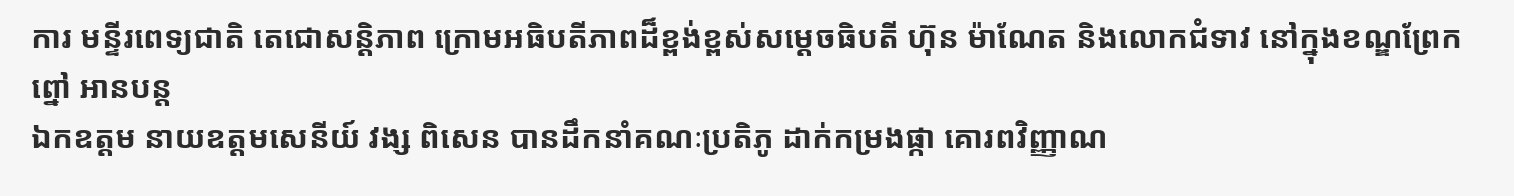ការ មន្ទីរពេទ្យជាតិ តេជោសន្តិភាព ក្រោមអធិបតីភាពដ៏ខ្ពង់ខ្ពស់សម្ដេចធិបតី ហ៊ុន ម៉ាណែត និងលោកជំទាវ នៅក្នុងខណ្ឌព្រែកព្នៅ អានបន្ត
ឯកឧត្តម នាយឧត្តមសេនីយ៍ វង្ស ពិសេន បានដឹកនាំគណៈប្រតិភូ ដាក់កម្រងផ្កា គោរពវិញ្ញាណ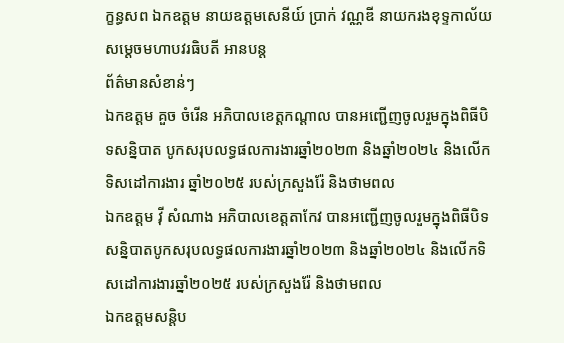ក្ខន្ធសព ឯកឧត្តម នាយឧត្តមសេនីយ៍ ប្រាក់ វណ្ណឌី នាយករងខុទ្ទកាល័យ សម្តេចមហាបវរធិបតី អានបន្ត
ព័ត៌មានសំខាន់ៗ
ឯកឧត្តម គួច ចំរើន អភិបាលខេត្តកណ្ដាល បានអញ្ជើញចូលរួមក្នុងពិធីបិទសន្និបាត បូកសរុបលទ្ធផលការងារឆ្នាំ២០២៣ និងឆ្នាំ២០២៤ និងលើកទិសដៅការងារ ឆ្នាំ២០២៥ របស់ក្រសួងរ៉ែ និងថាមពល
ឯកឧត្តម វ៉ី សំណាង អភិបាលខេត្តតាកែវ បានអញ្ជើញចូលរួមក្នុងពិធីបិទសន្និបាតបូកសរុបលទ្ធផលការងារឆ្នាំ២០២៣ និងឆ្នាំ២០២៤ និងលើកទិសដៅការងារឆ្នាំ២០២៥ របស់ក្រសួងរ៉ែ និងថាមពល
ឯកឧត្តមសន្តិប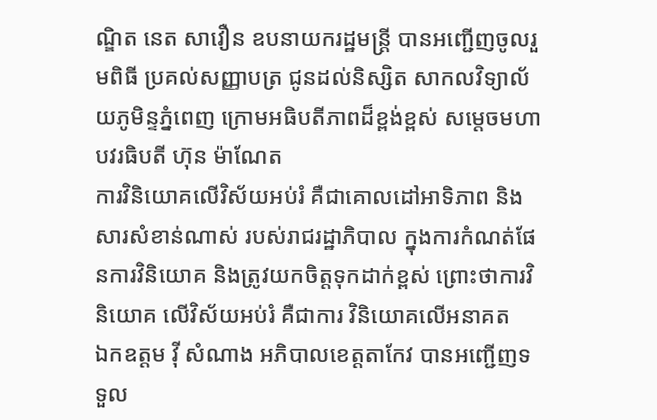ណ្ឌិត នេត សាវឿន ឧបនាយករដ្ឋមន្រ្តី បានអញ្ជើញចូលរួមពិធី ប្រគល់សញ្ញាបត្រ ជូនដល់និស្សិត សាកលវិទ្យាល័យភូមិន្ទភ្នំពេញ ក្រោមអធិបតីភាពដ៏ខ្ពង់ខ្ពស់ សម្តេចមហាបវរធិបតី ហ៊ុន ម៉ាណែត
ការវិនិយោគលើវិស័យអប់រំ គឺជាគោលដៅអាទិភាព និងសារសំខាន់ណាស់ របស់រាជរដ្ឋាភិបាល ក្នុងការកំណត់ផែនការវិនិយោគ និងត្រូវយកចិត្តទុកដាក់ខ្ពស់ ព្រោះថាការវិនិយោគ លើវិស័យអប់រំ គឺជាការ វិនិយោគលើអនាគត
ឯកឧត្តម វ៉ី សំណាង អភិបាលខេត្តតាកែវ បានអញ្ជើញទទួល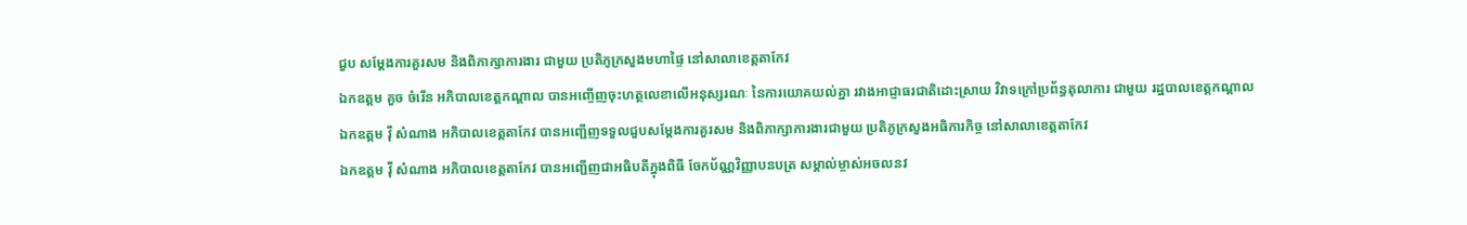ជួប សម្តែងការគួរសម និងពិភាក្សាការងារ ជាមួយ ប្រតិភូក្រសួងមហាផ្ទៃ នៅសាលាខេត្តតាកែវ
ឯកឧត្តម គួច ចំរើន អភិបាលខេត្តកណ្តាល បានអញ្ចើញចុះហត្ថលេខាលើអនុស្សរណៈ នៃការយោគយល់គ្នា រវាងអាជ្ញាធរជាតិដោះស្រាយ វិវាទក្រៅប្រព័ន្ធតុលាការ ជាមួយ រដ្ឋបាលខេត្តកណ្តាល
ឯកឧត្តម វ៉ី សំណាង អភិបាលខេត្តតាកែវ បានអញ្ជើញទទួលជួបសម្តែងការគួរសម និងពិភាក្សាការងារជាមួយ ប្រតិភូក្រសួងអធិការកិច្ច នៅសាលាខេត្តតាកែវ
ឯកឧត្តម វ៉ី សំណាង អភិបាលខេត្តតាកែវ បានអញ្ជេីញជាអធិបតីក្នុងពិធី ចែកប័ណ្ណវិញ្ញាបនបត្រ សម្គាល់ម្ចាស់អចលនវ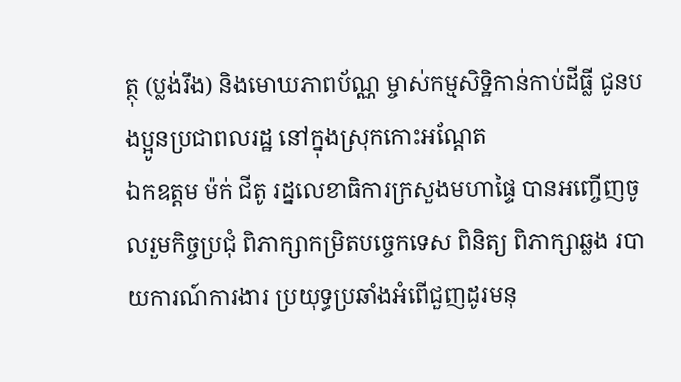ត្ថុ (ប្លង់រឹង) និងមោឃភាពប័ណ្ណ ម្ចាស់កម្មសិទ្ឋិកាន់កាប់ដីធ្លី ជូនបងប្អូនប្រជាពលរដ្ឋ នៅក្នុងស្រុកកោះអណ្តែត
ឯកឧត្តម ម៉ក់ ជីតូ រដ្នលេខាធិការក្រសួងមហាផ្ទៃ បានអញ្ចើញចូលរួមកិច្ចប្រជុំ ពិភាក្សាកម្រិតបច្ចេកទេស ពិនិត្យ ពិភាក្សាឆ្លង របាយការណ៍ការងារ ប្រយុទ្ធប្រឆាំងអំពេីជួញដូរមនុ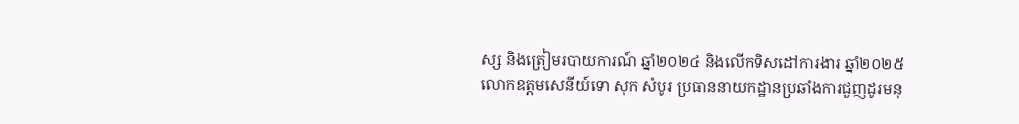ស្ស និងត្រៀមរបាយការណ៍ ឆ្នាំ២០២៤ និងលេីកទិសដៅការងារ ឆ្នាំ២០២៥
លោកឧត្តមសេនីយ៍ទោ សុក សំបូរ ប្រធាននាយកដ្ឋានប្រឆាំងការជួញដូរមនុ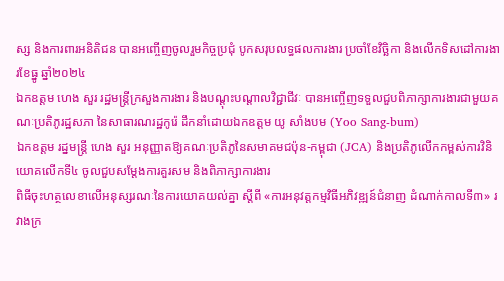ស្ស និងការពារអនិតិជន បានអញ្ចើញចូលរួមកិច្ចប្រជុំ បូកសរុបលទ្ធផលការងារ ប្រចាំខែវិច្ឆិកា និងលើកទិសដៅការងារខែធ្នូ ឆ្នាំ២០២៤
ឯកឧត្តម ហេង សួរ រដ្ឋមន្ត្រីក្រសួងការងារ និងបណ្តុះបណ្តាលវិជ្ជាជីវៈ បានអញ្ចើញទទួលជួបពិភាក្សាការងារជាមួយគណៈប្រតិភូរដ្ឋសភា នៃសាធារណរដ្ឋកូរ៉េ ដឹកនាំដោយឯកឧត្តម យូ សាំងបម (Yoo Sang-bum)
ឯកឧត្តម រដ្នមន្ត្រី ហេង សួរ អនុញ្ញាតឱ្យគណៈប្រតិភូនៃសមាគមជប៉ុន-កម្ពុជា (JCA) និងប្រតិភូលើកកម្ពស់ការវិនិយោគលើកទី៤ ចូលជួបសម្តែងការគួរសម និងពិភាក្សាការងារ
ពិធីចុះហត្ថលេខាលើអនុស្សរណៈនៃការយោគយល់គ្នា ស្តីពី «ការអនុវត្តកម្មវិធីអភិវឌ្ឍន៍ជំនាញ ដំណាក់កាលទី៣» រវាងក្រ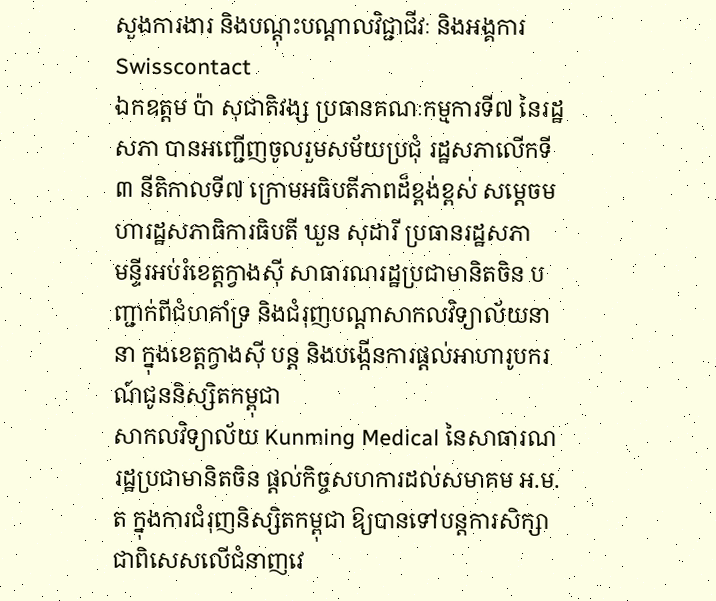សួងការងារ និងបណ្តុះបណ្តាលវិជ្ជាជីវៈ និងអង្គការ Swisscontact
ឯកឧត្តម ប៉ា សុជាតិវង្ស ប្រធានគណៈកម្មការទី៧ នៃរដ្ឋសភា បានអញ្ជើញចូលរួមសម័យប្រជុំ រដ្ឋសភាលើកទី៣ នីតិកាលទី៧ ក្រោមអធិបតីភាពដ៏ខ្ពង់ខ្ពស់ សម្តេចមហារដ្ឋសភាធិការធិបតី ឃួន សុដារី ប្រធានរដ្ឋសភា
មន្ទីរអប់រំខេត្តក្វាងស៊ី សាធារណរដ្ឋប្រជាមានិតចិន បញ្ជាក់ពីជំហគាំទ្រ និងជំរុញបណ្តាសាកលវិទ្យាល័យនានា ក្នុងខេត្តក្វាងស៊ី បន្ត និងបង្កើនការផ្តល់អាហារូបករណ៍ជូននិស្សិតកម្ពុជា
សាកលវិទ្យាល័យ Kunming Medical នៃសាធារណរដ្ឋប្រជាមានិតចិន ផ្តល់កិច្ចសហការដល់សមាគម អ.ម.ត ក្នុងការជំរុញនិស្សិតកម្ពុជា ឱ្យបានទៅបន្តការសិក្សា ជាពិសេសលើជំនាញវេ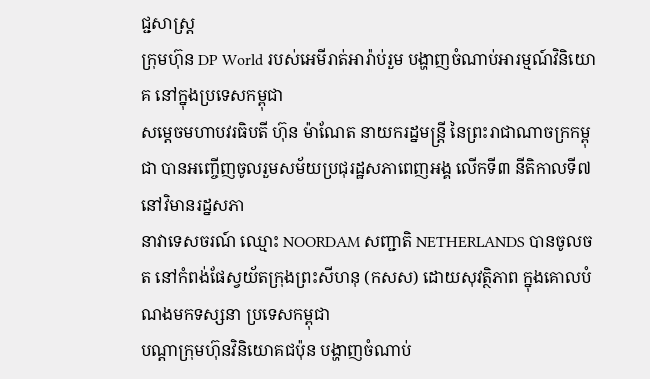ជ្ជសាស្រ្ត
ក្រុមហ៊ុន DP World របស់អេមីរាត់អារ៉ាប់រួម បង្ហាញចំណាប់អារម្មណ៍វិនិយោគ នៅក្នុងប្រទេសកម្ពុជា
សម្ដេចមហាបវរធិបតី ហ៊ុន ម៉ាណែត នាយករដ្នមន្ត្រី នៃព្រះរាជាណាចក្រកម្ពុជា បានអញ្ចើញចូលរួមសម័យប្រជុរដ្ឋសភាពេញអង្គ លើកទី៣ នីតិកាលទី៧ នៅវិមានរដ្នសភា
នាវាទេសចរណ៍ ឈ្មោះ NOORDAM សញ្ជាតិ NETHERLANDS បានចូលចត នៅកំពង់ផែស្វយ័តក្រុងព្រះសីហនុ (កសស) ដោយសុវត្ថិភាព ក្នុងគោលបំណងមកទស្សនា ប្រទេសកម្ពុជា
បណ្តាក្រុមហ៊ុនវិនិយោគជប៉ុន បង្ហាញចំណាប់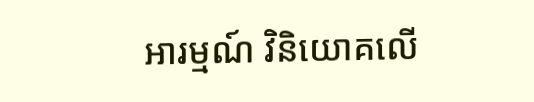អារម្មណ៍ វិនិយោគលើ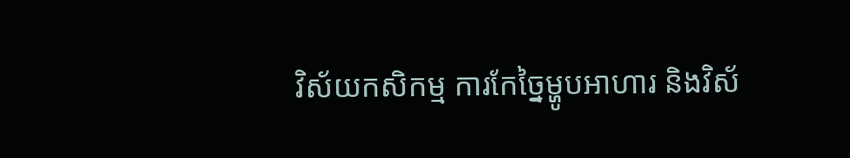វិស័យកសិកម្ម ការកែច្នៃម្ហូបអាហារ និងវិស័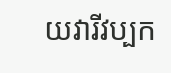យវារីវប្បក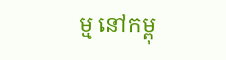ម្ម នៅកម្ពុ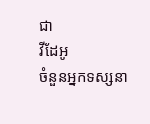ជា
វីដែអូ
ចំនួនអ្នកទស្សនា